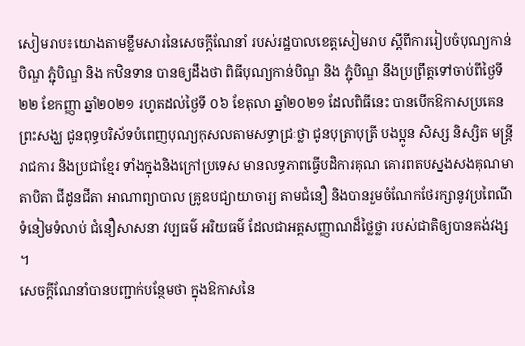សៀមរាប៖យោងតាមខ្លឹមសារនៃសេចក្ដីណែនាំ របស់រដ្ឋបាលខេត្តសៀមរាប ស្ដីពីការរៀបចំបុណ្យកាន់បិណ្ឌ ភ្ជុំបិណ្ឌ និង កឋិនទាន បានឲ្យដឹងថា ពិធីបុណ្យកាន់បិណ្ឌ និង ភ្ជុំបិណ្ឌ នឹងប្រព្រឹត្តទៅចាប់ពីថ្ងៃទី២២ ខែកញ្ញា ឆ្នាំ២០២១ រហូតដល់ថ្ងៃទី ០៦ ខែតុលា ឆ្នាំ២០២១ ដែលពិធីនេះ បានបើកឱកាសប្រគេនព្រះសង្ឃ ជូនពុទ្ធបរិស័ទបំពេញបុណ្យកុសលតាមសទ្ធាជ្រៈថ្លា ជូនបុត្រាបុត្រី បងប្អូន សិស្ស និស្សិត មន្រ្តីរាជការ និងប្រជាខ្មែរ ទាំងក្នុងនិងក្រៅប្រទេស មានលទ្ធភាពធ្វើបដិការគុណ គោរពតបស្នងសងគុណមាតាបិតា ជីដូនជីតា អាណាព្យាបាល គ្រូឧបជ្យាយាចារ្យ តាមជំនឿ និងបានរួមចំណែកថែរក្សានូវប្រពៃណីទំនៀមទំលាប់ ជំនឿសាសនា វប្បធម៌ អរិយធម៌ ដែលជាអត្តសញ្ញាណដ៏ថ្លៃថ្លា របស់ជាតិឲ្យបានគង់វង្ស ។
សេចក្ដីណែនាំបានបញ្ជាក់បន្ថែមថា ក្នុងឱកាសនៃ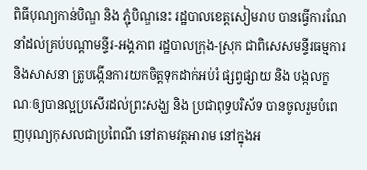ពិធីបុណ្យកាន់បិណ្ឌ និង ភ្ជុំបិណ្ឌនេះ រដ្ឋបាលខេត្តសៀមរាប បានធ្វើការណែនាំដល់គ្រប់បណ្ដាមន្ទីរ-អង្គភាព រដ្ឋបាលក្រុង-ស្រុក ជាពិសេសមន្ទីរធម្មការនិងសាសនា ត្រូបង្កើនការយកចិត្តទុកដាក់អប់រំ ផ្សព្វផ្សាយ និង បង្កលក្ខណៈឲ្យបានល្អប្រសើរដល់ព្រះសង្ឃ និង ប្រជាពុទ្ធបរិស័ទ បានចូលរួមបំពេញបុណ្យកុសលជាប្រពៃណី នៅតាមវត្តអារាម នៅក្នុងអ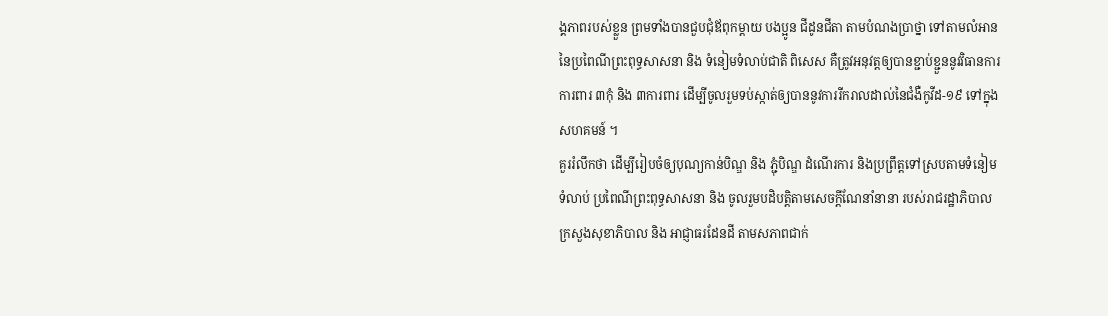ង្គភាពរបស់ខ្លួន ព្រមទាំងបានជួបជុំឪពុកម្ដាយ បងប្អូន ជីដូនជីតា តាមបំណងប្រាថ្នា ទៅតាមលំអាននៃប្រពៃណីព្រះពុទ្ធសាសនា និង ទំនៀមទំលាប់ជាតិ ពិសេស គឺត្រូវអនុវត្តឲ្យបានខ្ជាប់ខ្ជួននូវវិធានការការពារ ៣កុំ និង ៣ការពារ ដើម្បីចូលរួមទប់ស្កាត់ឲ្យបាននូវការរីករាលដាល់នៃជំងឺកូវីដ-១៩ ទៅក្នុងសហគមន៍ ។
គួររំលឹកថា ដើម្បីរៀបចំឲ្យបុណ្យកាន់បិណ្ឌ និង ភ្ជុំបិណ្ឌ ដំណើរការ និងប្រព្រឹត្តទៅស្របតាមទំនៀមទំលាប់ ប្រពៃណីព្រះពុទ្ធសាសនា និង ចូលរួមបដិបត្តិតាមសេចក្ដីណែនាំនានា របស់រាជរដ្ឋាភិបាល ក្រសួងសុខាភិបាល និង អាជ្ញាធរដែនដី តាមសភាពជាក់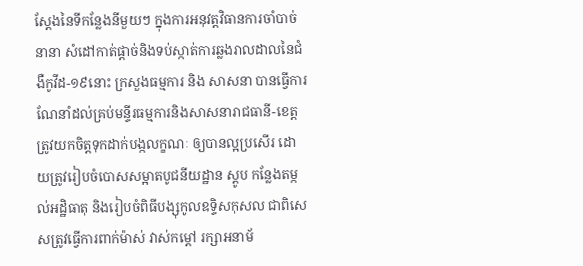ស្ដែងនៃទីកន្លែងនីមួយៗ ក្នុងការអនុវត្តវិធានការចាំបាច់នានា សំដៅកាត់ផ្ដាច់និងទប់ស្កាត់ការឆ្លងរាលដាលនៃជំងឺកូវីដ-១៩នោះ ក្រសួងធម្មការ និង សាសនា បានធ្វើការណែនាំដល់គ្រប់មន្ទីរធម្មការនិងសាសនារាជធានី-ខេត្ត ត្រូវយកចិត្តទុកដាក់បង្កលក្ខណៈ ឲ្យបានល្អប្រសើរ ដោយត្រូវរៀបចំបោសសម្អាតបូជនីយដ្ឋាន ស្តូប កន្លែងតម្កល់អដ្ឋិធាតុ និងរៀបចំពិធីបង្សុកូលឧទ្ទិសកុសល ជាពិសេសត្រូវធ្វើការពាក់ម៉ាស់ វាស់កម្ដៅ រក្សាអនាម័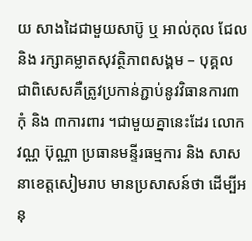យ សាងដៃជាមួយសាប៊ូ ឬ អាល់កុល ជែល និង រក្សាគម្លាតសុវត្ថិភាពសង្គម – បុគ្គល ជាពិសេសគឺត្រូវប្រកាន់ភ្ជាប់នូវវិធានការ៣កុំ និង ៣ការពារ ។ជាមួយគ្នានេះដែរ លោក វណ្ណ ប៊ុណ្ណា ប្រធានមន្ទីរធម្មការ និង សាសនាខេត្តសៀមរាប មានប្រសាសន៍ថា ដើម្បីអនុ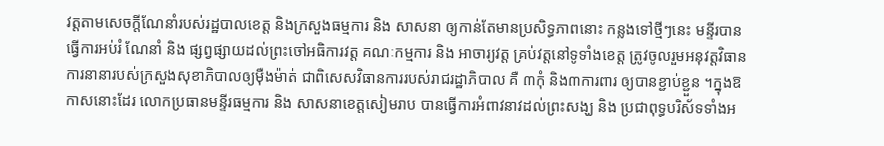វត្តតាមសេចក្ដីណែនាំរបស់រដ្ឋបាលខេត្ត និងក្រសួងធម្មការ និង សាសនា ឲ្យកាន់តែមានប្រសិទ្ធភាពនោះ កន្លងទៅថ្មីៗនេះ មន្ទីរបានធ្វើការអប់រំ ណែនាំ និង ផ្សព្វផ្សាយដល់ព្រះចៅអធិការវត្ត គណៈកម្មការ និង អាចារ្យវត្ត គ្រប់វត្តនៅទូទាំងខេត្ត ត្រូវចូលរួមអនុវត្តវិធានការនានារបស់ក្រសួងសុខាភិបាលឲ្យម៉ឺងម៉ាត់ ជាពិសេសវិធានការរបស់រាជរដ្ឋាភិបាល គឺ ៣កុំ និង៣ការពារ ឲ្យបានខ្ជាប់ខ្ជួន ។ក្នុងឱកាសនោះដែរ លោកប្រធានមន្ទីរធម្មការ និង សាសនាខេត្តសៀមរាប បានធ្វើការអំពាវនាវដល់ព្រះសង្ឃ និង ប្រជាពុទ្ធបរិស័ទទាំងអ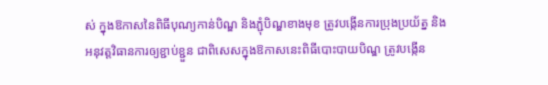ស់ ក្នុងឱកាសនៃពិធីបុណ្យកាន់បិណ្ឌ និងភ្ជុំបិណ្ឌខាងមុខ ត្រូវបង្កើនការប្រុងប្រយ័ត្ន និង អនុវត្តវិធានការឲ្យខ្ជាប់ខ្ជួន ជាពិសេសក្នុងឱកាសនេះពិធីបោះបាយបិណ្ឌ ត្រូវបង្កើន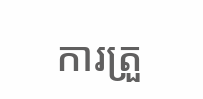ការត្រួ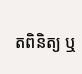តពិនិត្យ ឬ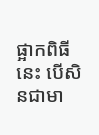ផ្អាកពិធីនេះ បើសិនជាមា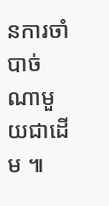នការចាំបាច់ណាមួយជាដើម ៕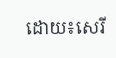ដោយ៖សេរី